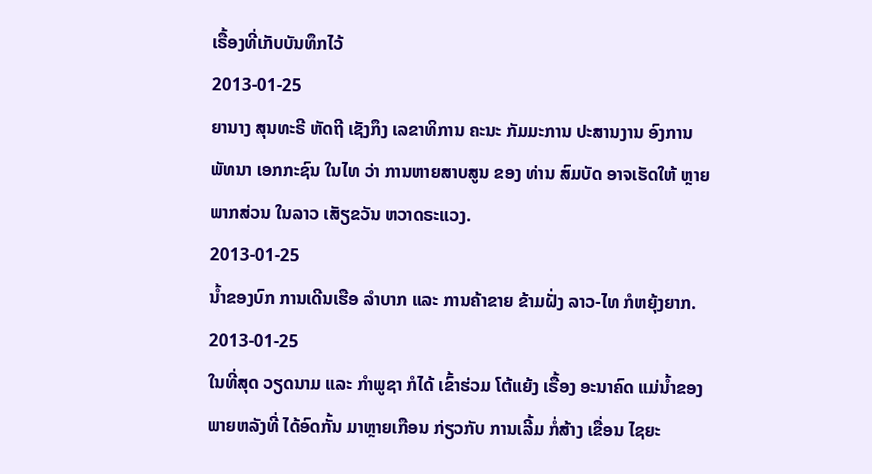ເຣື້ອງທີ່ເກັບບັນທຶກໄວ້
2013-01-25
ຍານາງ ສຸນທະຣີ ຫັດຖີ ເຊັງກຶງ ເລຂາທິການ ຄະນະ ກັມມະການ ປະສານງານ ອົງການ ພັທນາ ເອກກະຊົນ ໃນໄທ ວ່າ ການຫາຍສາບສູນ ຂອງ ທ່ານ ສົມບັດ ອາຈເຮັດໃຫ້ ຫຼາຍພາກສ່ວນ ໃນລາວ ເສັຽຂວັນ ຫວາດຣະແວງ.
2013-01-25
ນໍ້າຂອງບົກ ການເດີນເຮືອ ລໍາບາກ ແລະ ການຄ້າຂາຍ ຂ້າມຝັ່ງ ລາວ-ໄທ ກໍຫຍຸ້ງຍາກ.
2013-01-25
ໃນທີ່ສຸດ ວຽດນາມ ແລະ ກໍາພູຊາ ກໍໄດ້ ເຂົ້າຮ່ວມ ໂຕ້ແຍ້ງ ເຣື້ອງ ອະນາຄົດ ແມ່ນໍ້າຂອງ ພາຍຫລັງທີ່ ໄດ້ອົດກັ້ນ ມາຫຼາຍເກືອນ ກ່ຽວກັບ ການເລີ້ມ ກໍ່ສ້າງ ເຂື່ອນ ໄຊຍະ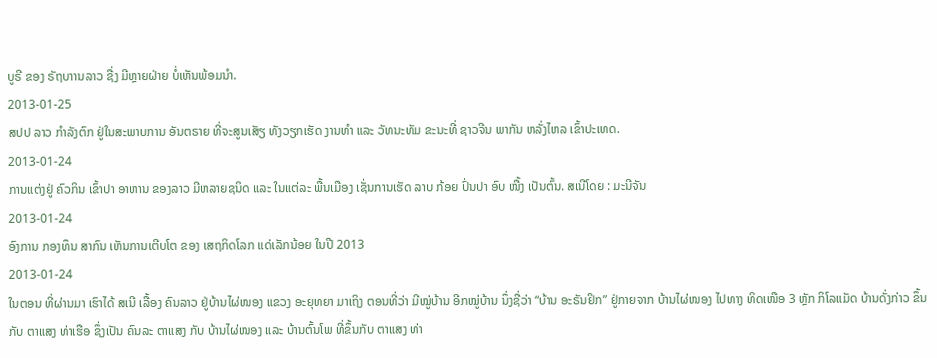ບູຣີ ຂອງ ຣັຖບາານລາວ ຊື່ງ ມີຫຼາຍຝ່າຍ ບໍ່ເຫັນພ້ອມນໍາ.
2013-01-25
ສປປ ລາວ ກໍາລັງຕົກ ຢູ່ໃນສະພາບການ ອັນຕຣາຍ ທີ່ຈະສູນເສັຽ ທັງວຽກເຮັດ ງານທໍາ ແລະ ວັທນະທັມ ຂະນະທີ່ ຊາວຈີນ ພາກັນ ຫລັ່ງໄຫລ ເຂົ້າປະເທດ.
2013-01-24
ການແຕ່ງຢູ່ ຄົວກິນ ເຂົ້າປາ ອາຫານ ຂອງລາວ ມີຫລາຍຊນິດ ແລະ ໃນແຕ່ລະ ພື້ນເມືອງ ເຊັ່ນການເຮັດ ລາບ ກ້ອຍ ປົ່ນປາ ອົບ ໜື້ງ ເປັນຕົ້ນ. ສເນີໂດຍ : ມະນີຈັນ
2013-01-24
ອົງການ ກອງທຶນ ສາກົນ ເຫັນການເຕີບໂຕ ຂອງ ເສຖກິດໂລກ ແດ່ເລັກນ້ອຍ ໃນປີ 2013
2013-01-24
ໃນຕອນ ທີ່ຜ່ານມາ ເຮົາໄດ້ ສເນີ ເລື້ອງ ຄົນລາວ ຢູ່ບ້ານໄຜ່ໜອງ ແຂວງ ອະຍຸທຍາ ມາເຖິງ ຕອນທີ່ວ່າ ມີໝູ່ບ້ານ ອີກໝູ່ບ້ານ ນຶ່ງຊື່ວ່າ “ບ້ານ ອະຣັນຢິກ” ຢູ່ກາຍຈາກ ບ້ານໄຜ່ໜອງ ໄປທາງ ທິດເໜືອ 3 ຫຼັກ ກິໂລແມັດ ບ້ານດັ່ງກ່າວ ຂຶ້ນກັບ ຕາແສງ ທ່າເຮືອ ຊຶ່ງເປັນ ຄົນລະ ຕາແສງ ກັບ ບ້ານໄຜ່ໜອງ ແລະ ບ້ານຕົ້ນໂພ ທີ່ຂຶ້ນກັບ ຕາແສງ ທ່າ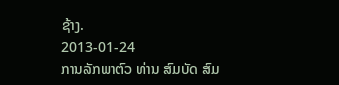ຊ້າງ.
2013-01-24
ການລັກພາຕົວ ທ່ານ ສົມບັດ ສົມ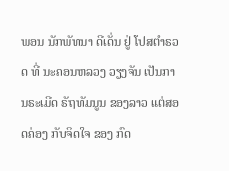ພອນ ນັກພັທນາ ດີເດັ່ນ ຢູ່ ໂປສຕໍາຣວດ ທີ່ ນະຄອນຫລວງ ວຽງຈັນ ເປັນການຣະເມີດ ຣັຖທັມນູນ ຂອງລາວ ແຕ່ສອດຄ່ອງ ກັບຈິດໃຈ ຂອງ ກົດ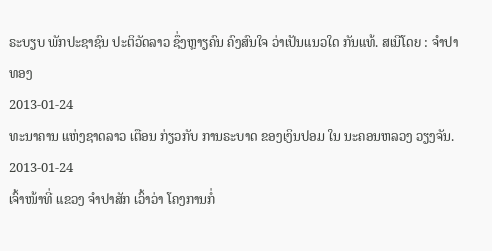ຣະບຽບ ພັກປະຊາຊົນ ປະຕິວັດລາວ ຊຶ່ງຫຼາຽຄົນ ຄົງສົນໃຈ ວ່າເປັນແນວໃດ ກັນແທ້. ສເນີໂດຍ : ຈໍາປາທອງ
2013-01-24
ທະນາຄານ ແຫ່ງຊາດລາວ ເຕືອນ ກ່ຽວກັບ ການຣະບາດ ຂອງເງິນປອມ ໃນ ນະຄອນຫລວງ ວຽງຈັນ.
2013-01-24
ເຈົ້າໜ້າທີ່ ແຂວງ ຈຳປາສັກ ເວົ້າວ່າ ໂຄງການກໍ່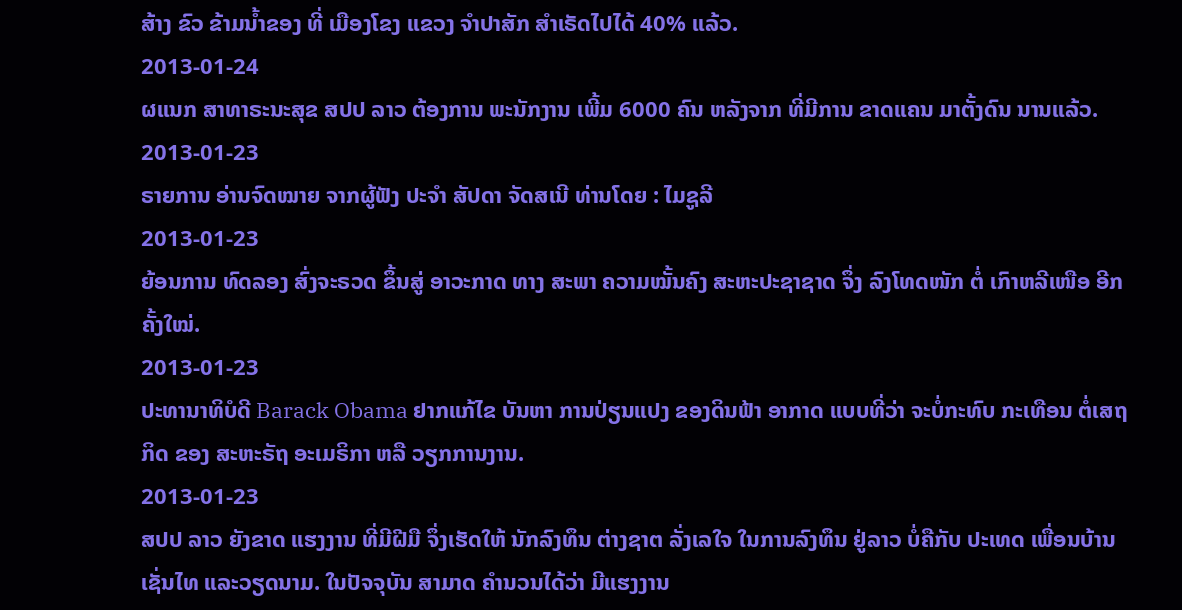ສ້າງ ຂົວ ຂ້າມນໍ້າຂອງ ທີ່ ເມືອງໂຂງ ແຂວງ ຈຳປາສັກ ສໍາເຣັດໄປໄດ້ 40% ແລ້ວ.
2013-01-24
ຜແນກ ສາທາຣະນະສຸຂ ສປປ ລາວ ຕ້ອງການ ພະນັກງານ ເພີ້ມ 6000 ຄົນ ຫລັງຈາກ ທີ່ມີການ ຂາດແຄນ ມາຕັ້ງດົນ ນານແລ້ວ.
2013-01-23
ຣາຍການ ອ່ານຈົດໝາຍ ຈາກຜູ້ຟັງ ປະຈຳ ສັປດາ ຈັດສເນີ ທ່ານໂດຍ : ໄມຊູລີ
2013-01-23
ຍ້ອນການ ທົດລອງ ສົ່ງຈະຣວດ ຂຶ້ນສູ່ ອາວະກາດ ທາງ ສະພາ ຄວາມໝັ້ນຄົງ ສະຫະປະຊາຊາດ ຈຶ່ງ ລົງໂທດໜັກ ຕໍ່ ເກົາຫລີເໜືອ ອີກຄັ້ງໃໝ່.
2013-01-23
ປະທານາທິບໍດີ Barack Obama ຢາກແກ້ໄຂ ບັນຫາ ການປ່ຽນແປງ ຂອງດິນຟ້າ ອາກາດ ແບບທີ່ວ່າ ຈະບໍ່ກະທົບ ກະເທືອນ ຕໍ່ເສຖກິດ ຂອງ ສະຫະຣັຖ ອະເມຣິກາ ຫລື ວຽກການງານ.
2013-01-23
ສປປ ລາວ ຍັງຂາດ ແຮງງານ ທີ່ມີຝີມື ຈຶ່ງເຮັດໃຫ້ ນັກລົງທຶນ ຕ່າງຊາຕ ລັ່ງເລໃຈ ໃນການລົງທຶນ ຢູ່ລາວ ບໍ່ຄືກັບ ປະເທດ ເພື່ອນບ້ານ ເຊັ່ນໄທ ແລະວຽດນາມ. ໃນປັຈຈຸບັນ ສາມາດ ຄໍານວນໄດ້ວ່າ ມີແຮງງານ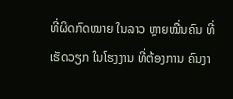ທີ່ຜິດກົດໝາຍ ໃນລາວ ຫຼາຍໝື່ນຄົນ ທີ່ເຮັດວຽກ ໃນໂຮງງານ ທີ່ຕ້ອງການ ຄົນງາ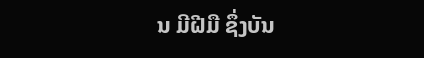ນ ມີຝີມື ຊຶ່ງບັນ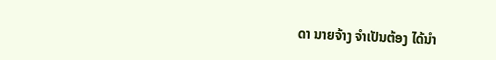ດາ ນາຍຈ້າງ ຈໍາເປັນຕ້ອງ ໄດ້ນໍາ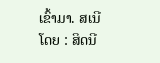ເຂົ້າມາ. ສເນີໂດຍ : ສິດນີ